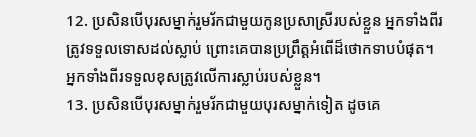12. ប្រសិនបើបុរសម្នាក់រួមរ័កជាមួយកូនប្រសាស្រីរបស់ខ្លួន អ្នកទាំងពីរត្រូវទទួលទោសដល់ស្លាប់ ព្រោះគេបានប្រព្រឹត្តអំពើដ៏ថោកទាបបំផុត។ អ្នកទាំងពីរទទួលខុសត្រូវលើការស្លាប់របស់ខ្លួន។
13. ប្រសិនបើបុរសម្នាក់រួមរ័កជាមួយបុរសម្នាក់ទៀត ដូចគេ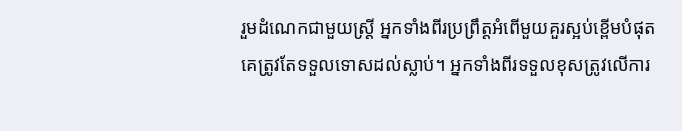រួមដំណេកជាមួយស្ត្រី អ្នកទាំងពីរប្រព្រឹត្តអំពើមួយគួរស្អប់ខ្ពើមបំផុត គេត្រូវតែទទួលទោសដល់ស្លាប់។ អ្នកទាំងពីរទទួលខុសត្រូវលើការ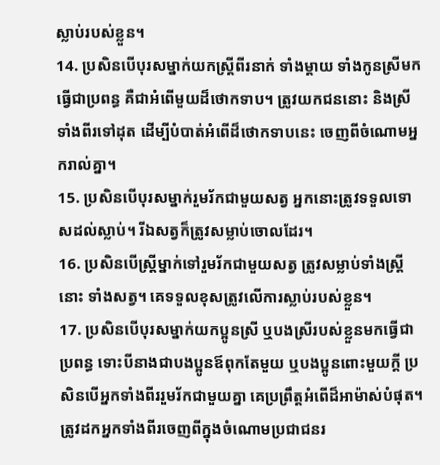ស្លាប់របស់ខ្លួន។
14. ប្រសិនបើបុរសម្នាក់យកស្ត្រីពីរនាក់ ទាំងម្ដាយ ទាំងកូនស្រីមកធ្វើជាប្រពន្ធ គឺជាអំពើមួយដ៏ថោកទាប។ ត្រូវយកជននោះ និងស្រីទាំងពីរទៅដុត ដើម្បីបំបាត់អំពើដ៏ថោកទាបនេះ ចេញពីចំណោមអ្នករាល់គ្នា។
15. ប្រសិនបើបុរសម្នាក់រួមរ័កជាមួយសត្វ អ្នកនោះត្រូវទទួលទោសដល់ស្លាប់។ រីឯសត្វក៏ត្រូវសម្លាប់ចោលដែរ។
16. ប្រសិនបើស្ត្រីម្នាក់ទៅរួមរ័កជាមួយសត្វ ត្រូវសម្លាប់ទាំងស្ត្រីនោះ ទាំងសត្វ។ គេទទួលខុសត្រូវលើការស្លាប់របស់ខ្លួន។
17. ប្រសិនបើបុរសម្នាក់យកប្អូនស្រី ឬបងស្រីរបស់ខ្លួនមកធ្វើជាប្រពន្ធ ទោះបីនាងជាបងប្អូនឪពុកតែមួយ ឬបងប្អូនពោះមួយក្ដី ប្រសិនបើអ្នកទាំងពីររួមរ័កជាមួយគ្នា គេប្រព្រឹត្តអំពើដ៏អាម៉ាស់បំផុត។ ត្រូវដកអ្នកទាំងពីរចេញពីក្នុងចំណោមប្រជាជនរ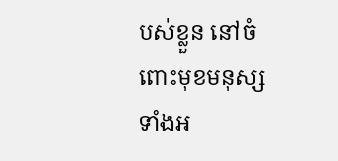បស់ខ្លួន នៅចំពោះមុខមនុស្សទាំងអ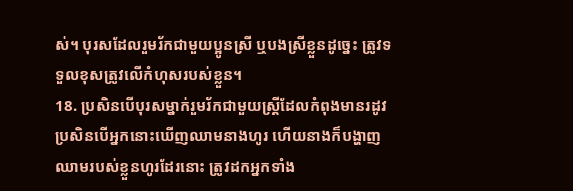ស់។ បុរសដែលរួមរ័កជាមួយប្អូនស្រី ឬបងស្រីខ្លួនដូច្នេះ ត្រូវទទួលខុសត្រូវលើកំហុសរបស់ខ្លួន។
18. ប្រសិនបើបុរសម្នាក់រួមរ័កជាមួយស្ត្រីដែលកំពុងមានរដូវ ប្រសិនបើអ្នកនោះឃើញឈាមនាងហូរ ហើយនាងក៏បង្ហាញឈាមរបស់ខ្លួនហូរដែរនោះ ត្រូវដកអ្នកទាំង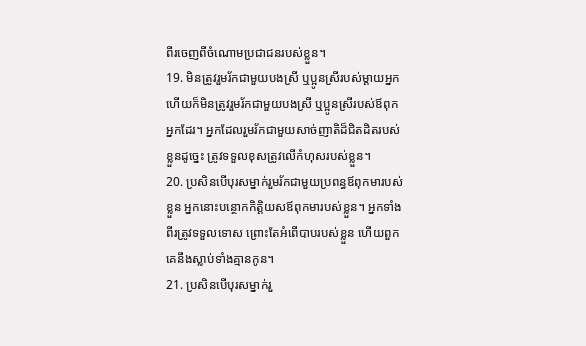ពីរចេញពីចំណោមប្រជាជនរបស់ខ្លួន។
19. មិនត្រូវរួមរ័កជាមួយបងស្រី ឬប្អូនស្រីរបស់ម្ដាយអ្នក ហើយក៏មិនត្រូវរួមរ័កជាមួយបងស្រី ឬប្អូនស្រីរបស់ឪពុកអ្នកដែរ។ អ្នកដែលរួមរ័កជាមួយសាច់ញាតិដ៏ជិតដិតរបស់ខ្លួនដូច្នេះ ត្រូវទទួលខុសត្រូវលើកំហុសរបស់ខ្លួន។
20. ប្រសិនបើបុរសម្នាក់រួមរ័កជាមួយប្រពន្ធឪពុកមារបស់ខ្លួន អ្នកនោះបន្ថោកកិត្តិយសឪពុកមារបស់ខ្លួន។ អ្នកទាំងពីរត្រូវទទួលទោស ព្រោះតែអំពើបាបរបស់ខ្លួន ហើយពួកគេនឹងស្លាប់ទាំងគ្មានកូន។
21. ប្រសិនបើបុរសម្នាក់រួ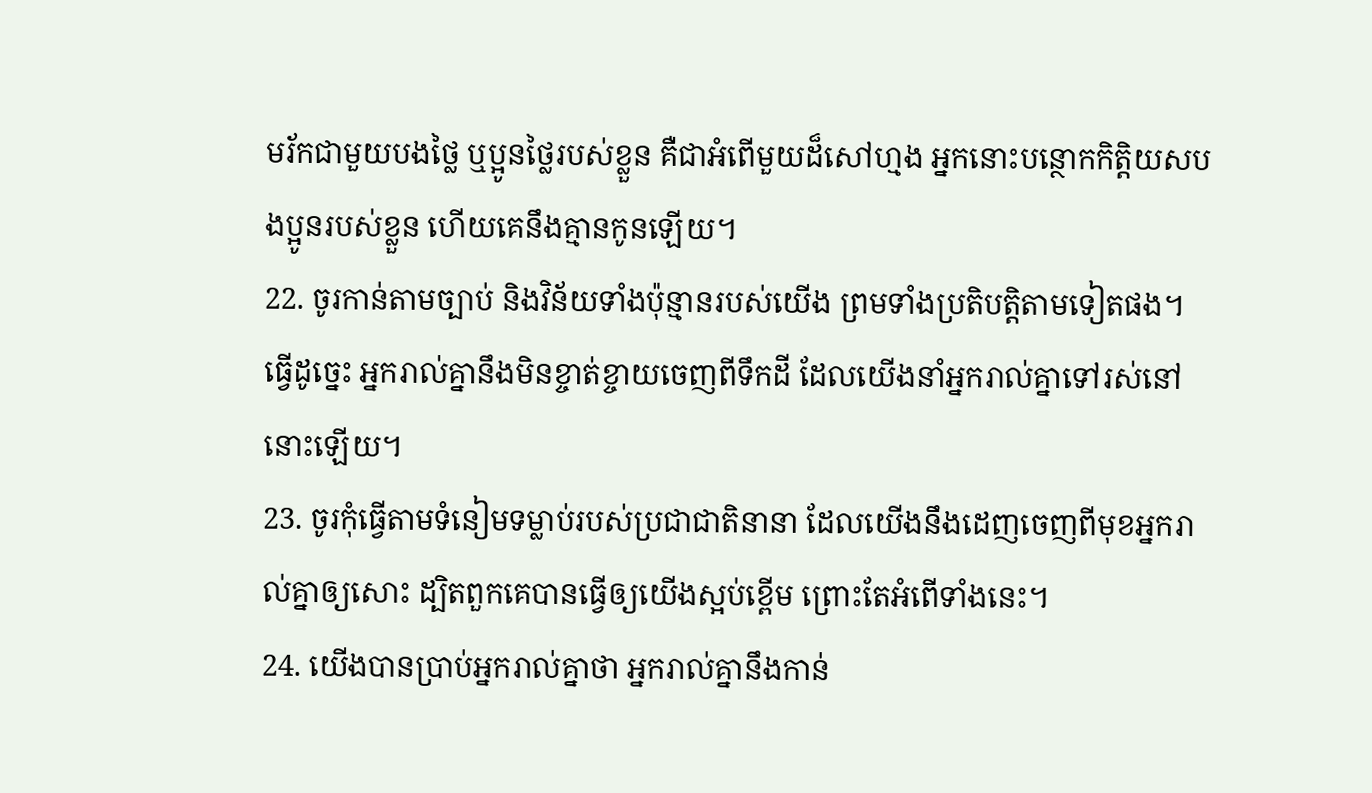មរ័កជាមួយបងថ្លៃ ឬប្អូនថ្លៃរបស់ខ្លួន គឺជាអំពើមួយដ៏សៅហ្មង អ្នកនោះបន្ថោកកិត្តិយសបងប្អូនរបស់ខ្លួន ហើយគេនឹងគ្មានកូនឡើយ។
22. ចូរកាន់តាមច្បាប់ និងវិន័យទាំងប៉ុន្មានរបស់យើង ព្រមទាំងប្រតិបត្តិតាមទៀតផង។ ធ្វើដូច្នេះ អ្នករាល់គ្នានឹងមិនខ្ចាត់ខ្ចាយចេញពីទឹកដី ដែលយើងនាំអ្នករាល់គ្នាទៅរស់នៅនោះឡើយ។
23. ចូរកុំធ្វើតាមទំនៀមទម្លាប់របស់ប្រជាជាតិនានា ដែលយើងនឹងដេញចេញពីមុខអ្នករាល់គ្នាឲ្យសោះ ដ្បិតពួកគេបានធ្វើឲ្យយើងស្អប់ខ្ពើម ព្រោះតែអំពើទាំងនេះ។
24. យើងបានប្រាប់អ្នករាល់គ្នាថា អ្នករាល់គ្នានឹងកាន់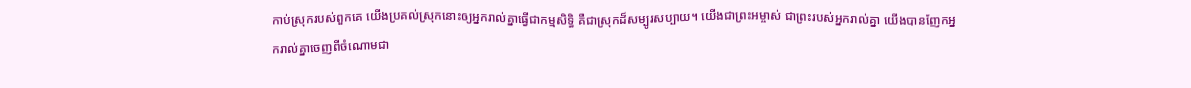កាប់ស្រុករបស់ពួកគេ យើងប្រគល់ស្រុកនោះឲ្យអ្នករាល់គ្នាធ្វើជាកម្មសិទ្ធិ គឺជាស្រុកដ៏សម្បូរសប្បាយ។ យើងជាព្រះអម្ចាស់ ជាព្រះរបស់អ្នករាល់គ្នា យើងបានញែកអ្នករាល់គ្នាចេញពីចំណោមជា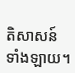តិសាសន៍ទាំងឡាយ។